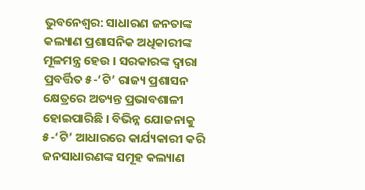ଭୁବନେଶ୍ବର: ସାଧାରଣ ଜନତାଙ୍କ କଲ୍ୟାଣ ପ୍ରଶାସନିକ ଅଧିକାରୀଙ୍କ ମୂଳମନ୍ତ୍ର ହେଉ । ସରକାରଙ୍କ ଦ୍ବାରା ପ୍ରବର୍ତ୍ତିତ ୫-‘ଟି’ ରାଜ୍ୟ ପ୍ରଶାସନ କ୍ଷେତ୍ରରେ ଅତ୍ୟନ୍ତ ପ୍ରଭାବଶାଳୀ ହୋଇପାରିଛି । ବିଭିନ୍ନ ଯୋଜନାକୁ ୫-‘ଟି’ ଆଧାରରେ କାର୍ଯ୍ୟକାରୀ କରି ଜନସାଧାରଣଙ୍କ ସମୂହ କଲ୍ୟାଣ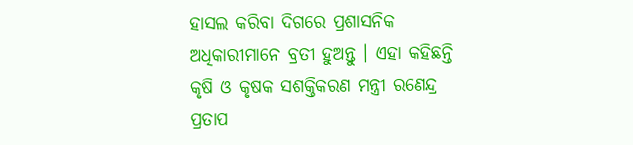ହାସଲ କରିବା ଦିଗରେ ପ୍ରଶାସନିକ ଅଧିକାରୀମାନେ ବ୍ରତୀ ହୁଅନ୍ତୁ । ଏହା କହିଛନ୍ତି କୃଷି ଓ କୃଷକ ସଶକ୍ତିକରଣ ମନ୍ତ୍ରୀ ରଣେନ୍ଦ୍ର ପ୍ରତାପ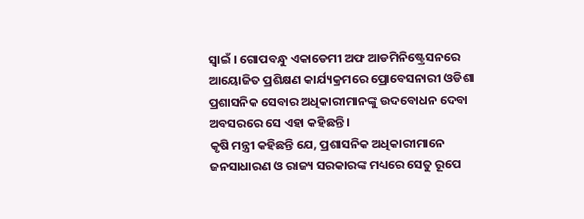ସ୍ବାଇଁ । ଗୋପବନ୍ଧୁ ଏକାଡେମୀ ଅଫ ଆଡମିନିଷ୍ଟ୍ରେସନରେ ଆୟୋଜିତ ପ୍ରଶିକ୍ଷଣ କାର୍ଯ୍ୟକ୍ରମରେ ପ୍ରୋବେସନାରୀ ଓଡିଶା ପ୍ରଶାସନିକ ସେବାର ଅଧିକାରୀମାନଙ୍କୁ ଉଦବୋଧନ ଦେବା ଅବସରରେ ସେ ଏହା କହିଛନ୍ତି ।
କୃଷି ମନ୍ତ୍ରୀ କହିଛନ୍ତି ଯେ, ପ୍ରଶାସନିକ ଅଧିକାରୀମାନେ ଜନସାଧାରଣ ଓ ରାଜ୍ୟ ସରକାରଙ୍କ ମଧ୍ୟରେ ସେତୁ ରୂପେ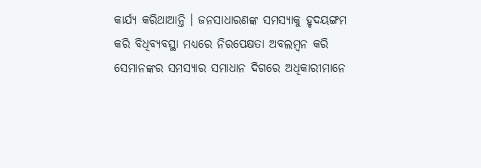କାର୍ଯ୍ୟ କରିଥାଆନ୍ତି । ଜନସାଧାରଣଙ୍କ ସମସ୍ୟାକୁ ହୃଦୟଙ୍ଗମ କରି ବିଧିବ୍ୟବସ୍ଥା ମଧ୍ୟରେ ନିରପେକ୍ଷତା ଅବଲମ୍ବନ କରି ସେମାନଙ୍କର ସମସ୍ୟାର ସମାଧାନ ଦିଗରେ ଅଧିକାରୀମାନେ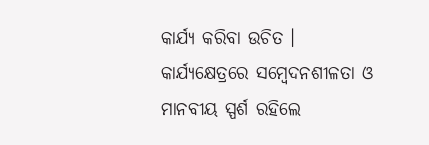କାର୍ଯ୍ୟ କରିବା ଉଚିତ । କାର୍ଯ୍ୟକ୍ଷେତ୍ରରେ ସମ୍ବେଦନଶୀଳତା ଓ ମାନବୀୟ ସ୍ପର୍ଶ ରହିଲେ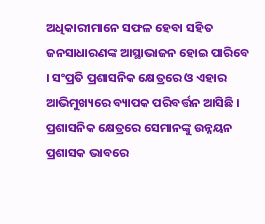ଅଧିକାରୀମାନେ ସଫଳ ହେବା ସହିତ ଜନସାଧାରଣଙ୍କ ଆସ୍ଥାଭାଜନ ହୋଇ ପାରିବେ । ସଂପ୍ରତି ପ୍ରଶାସନିକ କ୍ଷେତ୍ରରେ ଓ ଏହାର ଆଭିମୁଖ୍ୟରେ ବ୍ୟାପକ ପରିବର୍ତ୍ତନ ଆସିଛି । ପ୍ରଶାସନିକ କ୍ଷେତ୍ରରେ ସେମାନଙ୍କୁ ଉନ୍ନୟନ ପ୍ରଶାସକ ଭାବରେ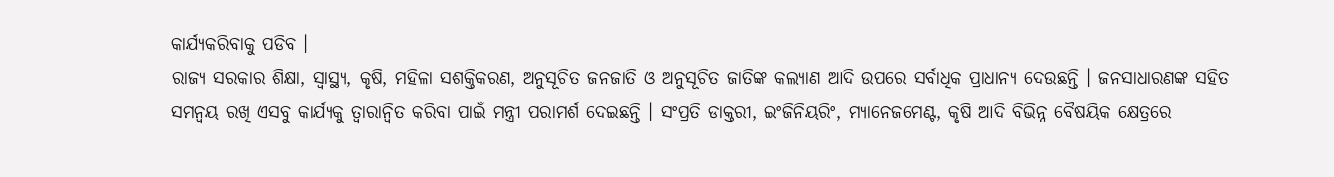କାର୍ଯ୍ୟକରିବାକୁ ପଡିବ ।
ରାଜ୍ୟ ସରକାର ଶିକ୍ଷା, ସ୍ବାସ୍ଥ୍ୟ, କୃଷି, ମହିଳା ସଶକ୍ତିକରଣ, ଅନୁସୂଚିତ ଜନଜାତି ଓ ଅନୁସୂଚିତ ଜାତିଙ୍କ କଲ୍ୟାଣ ଆଦି ଉପରେ ସର୍ବାଧିକ ପ୍ରାଧାନ୍ୟ ଦେଉଛନ୍ତି । ଜନସାଧାରଣଙ୍କ ସହିତ ସମନ୍ବୟ ରଖି ଏସବୁ କାର୍ଯ୍ୟକୁ ତ୍ବାରାନ୍ବିତ କରିବା ପାଇଁ ମନ୍ତ୍ରୀ ପରାମର୍ଶ ଦେଇଛନ୍ତି । ସଂପ୍ରତି ଡାକ୍ତରୀ, ଇଂଜିନିୟରିଂ, ମ୍ୟାନେଜମେଣ୍ଟ, କୃଷି ଆଦି ବିଭିନ୍ନ ବୈଷୟିକ କ୍ଷେତ୍ରରେ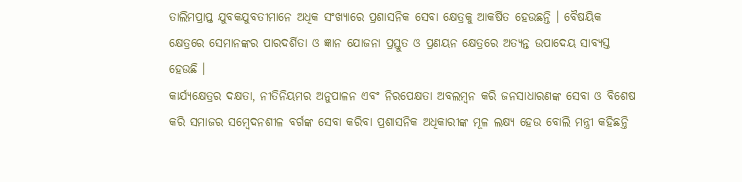ତାଲିମପ୍ରାପ୍ତ ଯୁବକଯୁବତୀମାନେ ଅଧିକ ସଂଖ୍ୟାରେ ପ୍ରଶାସନିକ ସେବା କ୍ଷେତ୍ରକୁ ଆକର୍ଷିତ ହେଉଛନ୍ତି । ବୈଷୟିକ କ୍ଷେତ୍ରରେ ସେମାନଙ୍କର ପାରଦର୍ଶିତା ଓ ଜ୍ଞାନ ଯୋଜନା ପ୍ରସ୍ତୁତ ଓ ପ୍ରଣୟନ କ୍ଷେତ୍ରରେ ଅତ୍ୟନ୍ତ ଉପାଦେୟ ସାବ୍ୟସ୍ତ ହେଉଛି ।
କାର୍ଯ୍ୟକ୍ଷେତ୍ରର ଦକ୍ଷତା, ନୀତିନିୟମର ଅନୁପାଳନ ଏବଂ ନିରପେକ୍ଷତା ଅବଲମ୍ବନ କରି ଜନସାଧାରଣଙ୍କ ସେବା ଓ ବିଶେଷ କରି ସମାଜର ସମ୍ବେଦନଶୀଳ ବର୍ଗଙ୍କ ସେବା କରିବା ପ୍ରଶାସନିକ ଅଧିକାରୀଙ୍କ ମୂଳ ଲକ୍ଷ୍ୟ ହେଉ ବୋଲି ମନ୍ତ୍ରୀ କହିଛନ୍ତି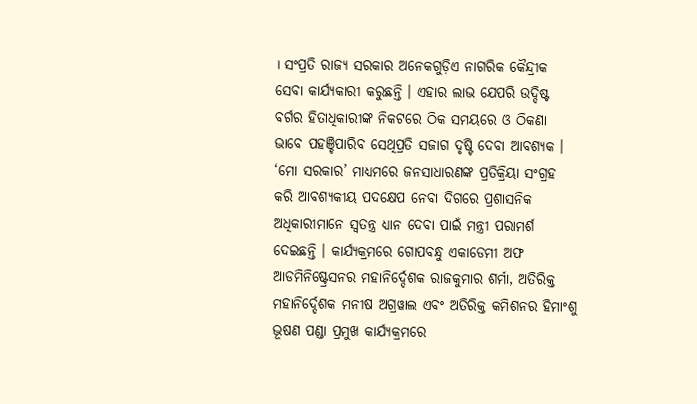। ସଂପ୍ରତି ରାଜ୍ୟ ସରକାର ଅନେକଗୁଡ଼ିଏ ନାଗରିକ କୈନ୍ଦ୍ରୀକ ସେବା କାର୍ଯ୍ୟକାରୀ କରୁଛନ୍ତି । ଏହାର ଲାଭ ଯେପରି ଉଦ୍ଦିଷ୍ଟ ବର୍ଗର ହିତାଧିକାରୀଙ୍କ ନିକଟରେ ଠିକ ସମୟରେ ଓ ଠିକଣା ଭାବେ ପହଞ୍ଚିପାରିବ ସେଥିପ୍ରତି ସଜାଗ ଦୃଷ୍ଟି ଦେବା ଆବଶ୍ୟକ । ‘ମୋ ସରକାର’ ମାଧ୍ୟମରେ ଜନସାଧାରଣଙ୍କ ପ୍ରତିକ୍ରିୟା ସଂଗ୍ରହ କରି ଆବଶ୍ୟକୀୟ ପଦକ୍ଷେପ ନେବା ଦିଗରେ ପ୍ରଶାସନିକ ଅଧିକାରୀମାନେ ସ୍ବତନ୍ତ୍ର ଧ୍ୟାନ ଦେବା ପାଇଁ ମନ୍ତ୍ରୀ ପରାମର୍ଶ ଦେଇଛନ୍ତି । କାର୍ଯ୍ୟକ୍ରମରେ ଗୋପବନ୍ଧୁ ଏକାଡେମୀ ଅଫ ଆଡମିନିଷ୍ଟ୍ରେସନର ମହାନିର୍ଦ୍ଦେଶକ ରାଜକୁମାର ଶର୍ମା, ଅତିରିକ୍ତ ମହାନିର୍ଦ୍ଦେଶକ ମନୀଷ ଅଗ୍ରୱାଲ ଏବଂ ଅତିରିକ୍ତ କମିଶନର ହିମାଂଶୁ ଭୂଷଣ ପଣ୍ଡା ପ୍ରମୁଖ କାର୍ଯ୍ୟକ୍ରମରେ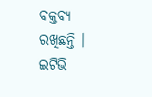ବକ୍ତବ୍ୟ ରଖିଛନ୍ତି ।
ଇଟିଭି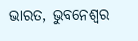ଭାରତ, ଭୁବନେଶ୍ବର